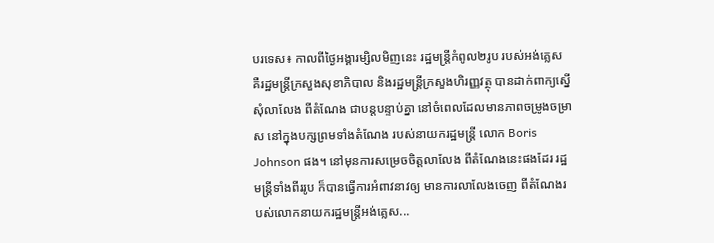បរទេស៖ កាលពីថ្ងៃអង្គារម្សិលមិញនេះ រដ្ឋមន្ត្រីកំពូល២រូប របស់អង់គ្លេស គឺរដ្ឋមន្ត្រីក្រសួងសុខាភិបាល និងរដ្ឋមន្ត្រីក្រសួងហិរញ្ញវត្ថុ បានដាក់ពាក្យស្នើសុំលាលែង ពីតំណែង ជាបន្តបន្ទាប់គ្នា នៅចំពេលដែលមានភាពចម្រូងចម្រាស នៅក្នុងបក្សព្រមទាំងតំណែង របស់នាយករដ្ឋមន្ត្រី លោក Boris Johnson ផង។ នៅមុនការសម្រេចចិត្តលាលែង ពីតំណែងនេះផងដែរ រដ្ឋមន្ត្រីទាំងពីររូប ក៏បានធ្វើការអំពាវនាវឲ្យ មានការលាលែងចេញ ពីតំណែងរបស់លោកនាយករដ្ឋមន្ត្រីអង់គ្លេស...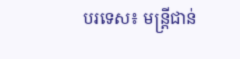បរទេស៖ មន្ត្រីជាន់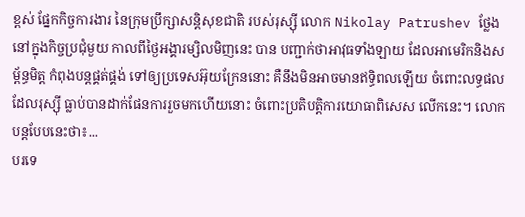ខ្ពស់ ផ្នែកកិច្ចការងារ នៃក្រុមប្រឹក្សាសន្តិសុខជាតិ របស់រុស្ស៊ី លោក Nikolay Patrushev ថ្លែងនៅក្នុងកិច្ចប្រជុំមួយ កាលពីថ្ងៃអង្គារម្សិលមិញនេះ បាន បញ្ជាក់ថាអាវុធទាំងឡាយ ដែលអាមេរិកនិងសម្ព័ន្ធមិត្ត កំពុងបន្តផ្គត់ផ្គង់ ទៅឲ្យប្រទេសអ៊ុយក្រែននោះ គឺនឹងមិនអាចមានឥទ្ធិពលឡើយ ចំពោះលទ្ធផល ដែលរុស្ស៊ី ធ្លាប់បានដាក់ផែនការរួចមកហើយនោះ ចំពោះប្រតិបត្តិការយោធាពិសេស លើកនេះ។ លោកបន្តបែបនេះថា៖...
បរទេ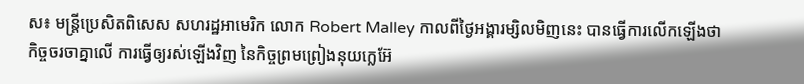ស៖ មន្ត្រីប្រេសិតពិសេស សហរដ្ឋអាមេរិក លោក Robert Malley កាលពីថ្ងៃអង្គារម្សិលមិញនេះ បានធ្វើការលើកឡើងថា កិច្ចចរចាគ្នាលើ ការធ្វើឲ្យរស់ឡើងវិញ នៃកិច្ចព្រមព្រៀងនុយក្លេអ៊ែ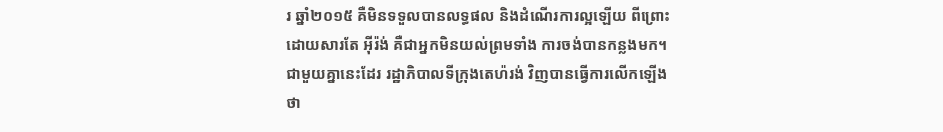រ ឆ្នាំ២០១៥ គឺមិនទទួលបានលទ្ធផល និងដំណើរការល្អឡើយ ពីព្រោះដោយសារតែ អ៊ីរ៉ង់ គឺជាអ្នកមិនយល់ព្រមទាំង ការចង់បានកន្លងមក។ ជាមួយគ្នានេះដែរ រដ្ឋាភិបាលទីក្រុងតេហ៉រង់ វិញបានធ្វើការលើកឡើងថា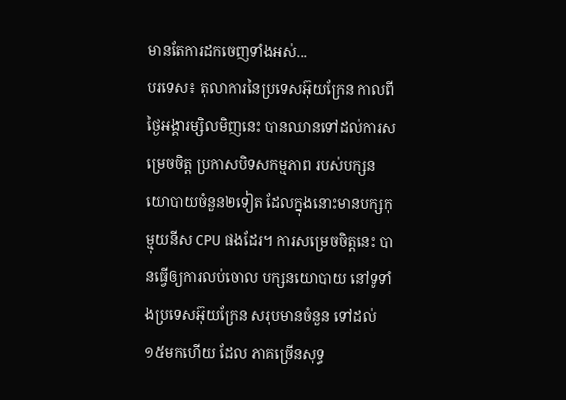មានតែការដកចេញទាំងអស់...
បរទេស៖ តុលាការនៃប្រទេសអ៊ុយក្រែន កាលពីថ្ងៃអង្គារម្សិលមិញនេះ បានឈានទៅដល់ការសម្រេចចិត្ត ប្រកាសបិទសកម្មភាព របស់បក្សនយោបាយចំនួន២ទៀត ដែលក្នុងនោះមានបក្សកុម្មុយនីស CPU ផងដែរ។ ការសម្រេចចិត្តនេះ បានធ្វើឲ្យការលប់ចោល បក្សនយោបាយ នៅទូទាំងប្រទេសអ៊ុយក្រែន សរុបមានចំនួន ទៅដល់១៥មកហើយ ដែល ភាគច្រើនសុទ្ធ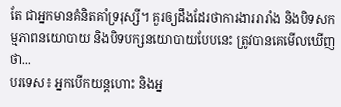តែ ជាអ្នកមានគំនិតគាំទ្ររុស្សី។ គួរឲ្យដឹងដែរថាការងាររារាំង និងបិទសកម្មភាពនយោបាយ និងបិទបក្សនយោបាយបែបនេះ ត្រូវបានគេមើលឃើញថា...
បរទេស៖ អ្នកបើកយន្តហោះ និងអ្ន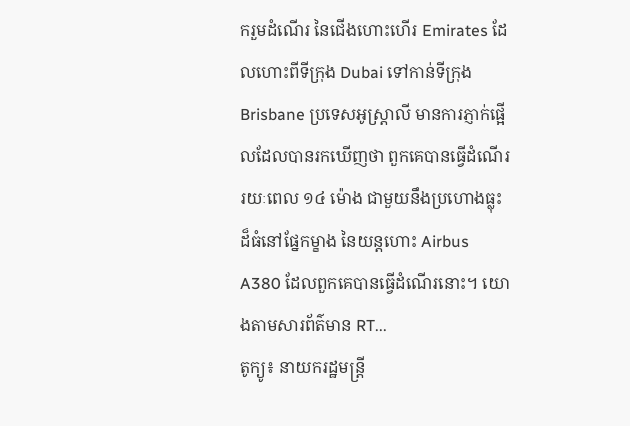ករួមដំណើរ នៃជើងហោះហើរ Emirates ដែលហោះពីទីក្រុង Dubai ទៅកាន់ទីក្រុង Brisbane ប្រទេសអូស្ត្រាលី មានការភ្ញាក់ផ្អើលដែលបានរកឃើញថា ពួកគេបានធ្វើដំណើររយៈពេល ១៤ ម៉ោង ជាមួយនឹងប្រហោងធ្លុះ ដ៏ធំនៅផ្នែកម្ខាង នៃយន្តហោះ Airbus A380 ដែលពួកគេបានធ្វើដំណើរនោះ។ យោងតាមសារព័ត៌មាន RT...
តូក្យូ៖ នាយករដ្ឋមន្ត្រី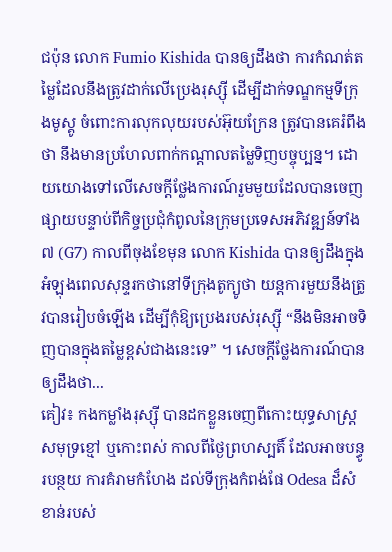ជប៉ុន លោក Fumio Kishida បានឲ្យដឹងថា ការកំណត់តម្លៃដែលនឹងត្រូវដាក់លើប្រេងរុស្ស៊ី ដើម្បីដាក់ទណ្ឌកម្មទីក្រុងមូស្គូ ចំពោះការលុកលុយរបស់អ៊ុយក្រែន ត្រូវបានគេរំពឹងថា នឹងមានប្រហែលពាក់កណ្តាលតម្លៃទិញបច្ចុប្បន្ន។ ដោយយោងទៅលើសេចក្តីថ្លែងការណ៍រួមមួយដែលបានចេញផ្សាយបន្ទាប់ពីកិច្ចប្រជុំកំពូលនៃក្រុមប្រទេសអភិវឌ្ឍន៍ទាំង៧ (G7) កាលពីចុងខែមុន លោក Kishida បានឲ្យដឹងក្នុងអំឡុងពេលសុន្ទរកថានៅទីក្រុងតូក្យូថា យន្តការមួយនឹងត្រូវបានរៀបចំឡើង ដើម្បីកុំឱ្យប្រេងរបស់រុស្ស៊ី “នឹងមិនអាចទិញបានក្នុងតម្លៃខ្ពស់ជាងនេះទេ” ។ សេចក្តីថ្លែងការណ៍បានឲ្យដឹងថា...
គៀវ៖ កងកម្លាំងរុស្ស៊ី បានដកខ្លួនចេញពីកោះយុទ្ធសាស្ត្រ សមុទ្រខ្មៅ ឬកោះពស់ កាលពីថ្ងៃព្រហស្បតិ៍ ដែលអាចបន្ធូរបន្ថយ ការគំរាមកំហែង ដល់ទីក្រុងកំពង់ផែ Odesa ដ៏សំខាន់របស់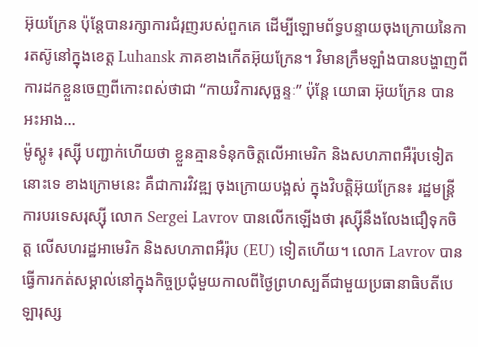អ៊ុយក្រែន ប៉ុន្តែបានរក្សាការជំរុញរបស់ពួកគេ ដើម្បីឡោមព័ទ្ធបន្ទាយចុងក្រោយនៃការតស៊ូនៅក្នុងខេត្ត Luhansk ភាគខាងកើតអ៊ុយក្រែន។ វិមានក្រឹមឡាំងបានបង្ហាញពីការដកខ្លួនចេញពីកោះពស់ថាជា “កាយវិការសុច្ឆន្ទៈ” ប៉ុន្តែ យោធា អ៊ុយក្រែន បាន អះអាង...
ម៉ូស្គូ៖ រុស្ស៊ី បញ្ជាក់ហើយថា ខ្លួនគ្មានទំនុកចិត្ដលើអាមេរិក និងសហភាពអឺរ៉ុបទៀតនោះទេ ខាងក្រោមនេះ គឺជាការវិវឌ្ឍ ចុងក្រោយបង្អស់ ក្នុងវិបត្តិអ៊ុយក្រែន៖ រដ្ឋមន្ត្រីការបរទេសរុស្ស៊ី លោក Sergei Lavrov បានលើកឡើងថា រុស្ស៊ីនឹងលែងជឿទុកចិត្ត លើសហរដ្ឋអាមេរិក និងសហភាពអឺរ៉ុប (EU) ទៀតហើយ។ លោក Lavrov បានធ្វើការកត់សម្គាល់នៅក្នុងកិច្ចប្រជុំមួយកាលពីថ្ងៃព្រហស្បតិ៍ជាមួយប្រធានាធិបតីបេឡារុស្ស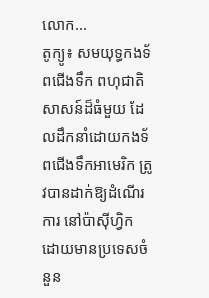លោក...
តូក្យូ៖ សមយុទ្ធកងទ័ពជើងទឹក ពហុជាតិសាសន៍ដ៏ធំមួយ ដែលដឹកនាំដោយកងទ័ពជើងទឹកអាមេរិក ត្រូវបានដាក់ឱ្យដំណើរការ នៅប៉ាស៊ីហ្វិក ដោយមានប្រទេសចំនួន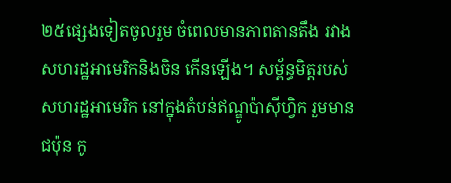២៥ផ្សេងទៀតចូលរួម ចំពេលមានភាពតានតឹង រវាងសហរដ្ឋអាមេរិកនិងចិន កើនឡើង។ សម្ព័ន្ធមិត្តរបស់សហរដ្ឋអាមេរិក នៅក្នុងតំបន់ឥណ្ឌូប៉ាស៊ីហ្វិក រួមមាន ជប៉ុន កូ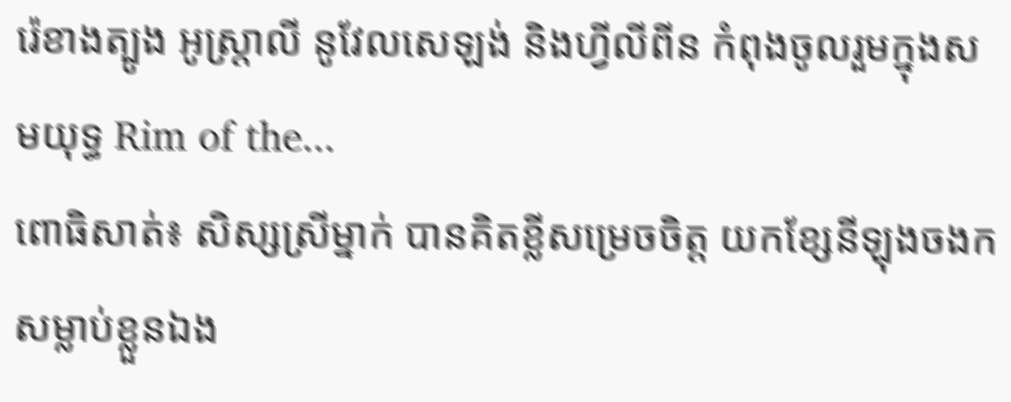រ៉េខាងត្បូង អូស្ត្រាលី នូវែលសេឡង់ និងហ្វីលីពីន កំពុងចូលរួមក្នុងសមយុទ្ធ Rim of the...
ពោធិសាត់៖ សិស្សស្រីម្នាក់ បានគិតខ្លីសម្រេចចិត្ត យកខ្សែនីឡុងចងកសម្លាប់ខ្លួនឯង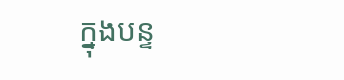ក្នុងបន្ទ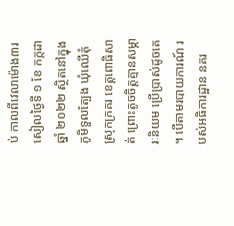ប់ កាលពីវេលាម៉ោង៣រសៀលថ្ងៃទី ១ ខែ កក្កដា ឆ្នាំ ២០២២ ស្ថិតនៅក្នុងភូមិទួលត្បែង ឃុំឈើតុំ ស្រុកក្រគរ ខេត្តពោធិសាត់ ព្រោះតូចចិត្តគ្មានសម្ភារៈនិយម ប្រើប្រាស់ដូចគេ ។ បើតាមរបាយការណ៍ របស់អធិការដ្ឋាន នគរ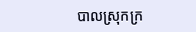បាលស្រុកក្រ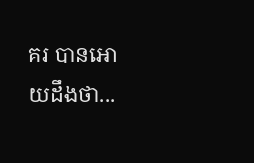គរ បានអោយដឹងថា...